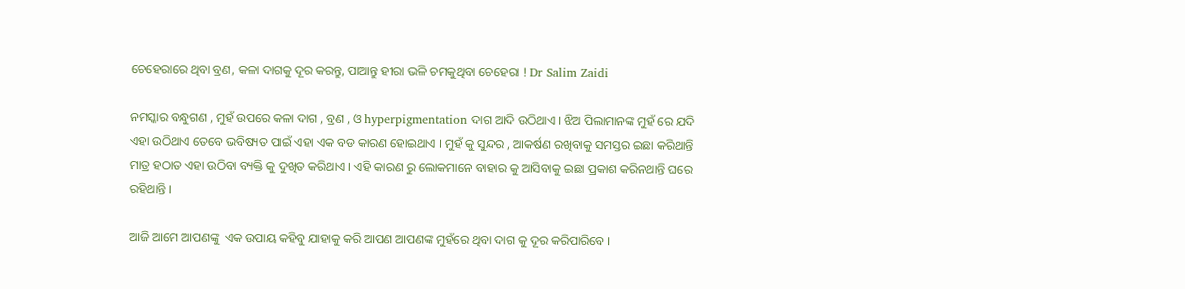ଚେହେରାରେ ଥିବା ବ୍ରଣ, କଳା ଦାଗକୁ ଦୂର କରନ୍ତୁ, ପାଆନ୍ତୁ ହୀରା ଭଳି ଚମକୁଥିବା ଚେହେରା ! Dr Salim Zaidi

ନମସ୍କାର ବନ୍ଧୁଗଣ , ମୁହଁ ଉପରେ କଳା ଦାଗ , ବ୍ରଣ , ଓ hyperpigmentation ଦାଗ ଆଦି ଉଠିଥାଏ । ଝିଅ ପିଲାମାନଙ୍କ ମୁହଁ ରେ ଯଦି ଏହା ଉଠିଥାଏ ତେବେ ଭବିଷ୍ୟତ ପାଇଁ ଏହା ଏକ ବଡ କାରଣ ହୋଇଥାଏ । ମୁହଁ କୁ ସୁନ୍ଦର , ଆକର୍ଷଣ ରଖିବାକୁ ସମସ୍ତର ଇଛା କରିଥାନ୍ତି ମାତ୍ର ହଠାତ ଏହା ଉଠିବା ବ୍ୟକ୍ତି କୁ ଦୁଖିତ କରିଥାଏ । ଏହି କାରଣ ରୁ ଲୋକମାନେ ବାହାର କୁ ଆସିବାକୁ ଇଛା ପ୍ରକାଶ କରିନଥାନ୍ତି ଘରେ ରହିଥାନ୍ତି ।

ଆଜି ଆମେ ଆପଣଙ୍କୁ  ଏକ ଉପାୟ କହିବୁ ଯାହାକୁ କରି ଆପଣ ଆପଣଙ୍କ ମୁହଁରେ ଥିବା ଦାଗ କୁ ଦୂର କରିପାରିବେ ।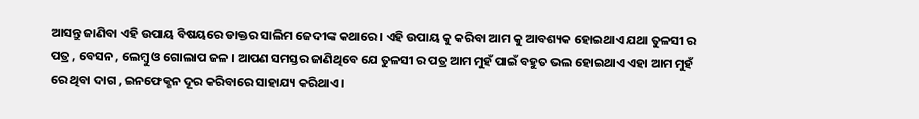ଆସନ୍ତୁ ଜାଣିବା ଏହି ଉପାୟ ବିଷୟରେ ଡାକ୍ତର ସାଲିମ ଜେଦୀଙ୍କ କଥାରେ । ଏହି ଉପାୟ କୁ କରିବା ଆମ କୁ ଆବଶ୍ୟକ ହୋଇଥାଏ ଯଥା ତୁଳସୀ ର ପତ୍ର , ବେସନ , ଲେମ୍ବୁ ଓ ଗୋଲାପ ଜଳ । ଆପଣ ସମସ୍ତର ଜାଣିଥିବେ ଯେ ତୁଳସୀ ର ପତ୍ର ଆମ ମୁହଁ ପାଇଁ ବହୁତ ଭଲ ହୋଇଥାଏ ଏହା ଆମ ମୁହଁ ରେ ଥିବା ଦାଗ , ଇନଫେକ୍ଶନ ଦୂର କରିବାରେ ସାହାଯ୍ୟ କରିଥାଏ ।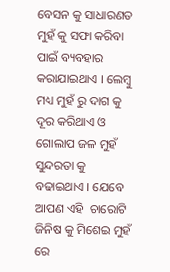ବେସନ କୁ ସାଧାରଣତ ମୁହଁ କୁ ସଫା କରିବା ପାଇଁ ବ୍ୟବହାର କରାଯାଇଥାଏ । ଲେମ୍ବୁ ମଧ୍ୟ ମୁହଁ ରୁ ଦାଗ କୁ ଦୂର କରିଥାଏ ଓ ଗୋଲାପ ଜଳ ମୁହଁ ସୁନ୍ଦରତା କୁ ବଢାଇଥାଏ । ଯେବେ ଆପଣ ଏହି  ଚାରୋଟି ଜିନିଷ କୁ ମିଶେଇ ମୁହଁ ରେ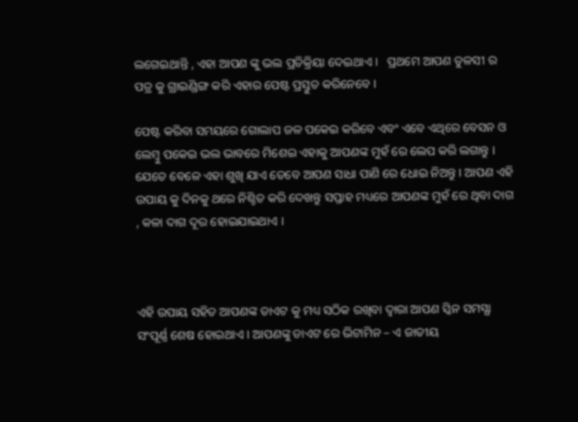ଲଗେଇଥାନ୍ତି , ଏହା ଆପଣ ଙ୍କୁ ଭଲ ପ୍ରତିକ୍ରିୟା ଦେଇଥାଏ ।   ପ୍ରଥମେ ଆପଣ ତୁଳସୀ ର ପତ୍ର କୁ ଗ୍ରାଇଣ୍ଡିଙ୍ଗ କରି ଏହାର ପେଷ୍ଟ ପ୍ରସ୍ତୁତ କରିନେବେ ।

ପେଷ୍ଟ କରିବା ସମୟରେ ଗୋଲାପ ଜଳ ପକେଇ କରିବେ ଏବଂ ଏବେ ଏଥିରେ ବେସନ ଓ ଲେମ୍ବୁ ପକେଇ ଭଲ ଭାବରେ ମିଶେଇ ଏହାକୁ ଆପଣଙ୍କ ମୁହଁ ରେ ଲେପ କରି ଲଗାନ୍ତୁ । ଯେତେ ବେଳେ ଏହା ଶୁଖି ଯାଏ ତେବେ ଆପଣ ସାଧା ପାଣି ରେ ଧୋଇ ନିଅନ୍ତୁ । ଆପଣ ଏହି ଉପାୟ କୁ ଦିନକୁ ଥରେ ନିଶ୍ଚିତ କରି ଦେଖନ୍ତୁ ସପ୍ତାହ ମଧ୍ୟରେ ଆପଣଙ୍କ ମୁହଁ ରେ ଥିବା ଦାଗ , କଳା ଦାଗ ଦୂର ହୋଇଯାଇଥାଏ ।



ଏହି ଉପାୟ ସହିତ ଆପଣଙ୍କ ଡାଏଟ କୁ ମଧ୍ୟ ସଠିକ ରଖିବା ଦ୍ଵାରା ଆପଣ ସ୍କିନ ସମସ୍ଯା ସଂପୂର୍ଣ୍ଣ ଶେଷ ହୋଇଥାଏ । ଆପଣଙ୍କୁ ଡାଏଟ ରେ ଭିଟାମିନ – ଏ ଜାତୀୟ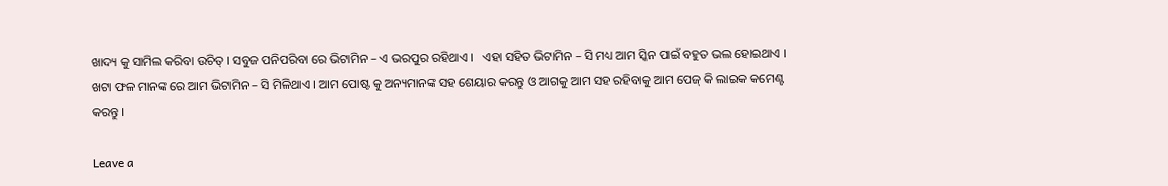ଖାଦ୍ୟ କୁ ସାମିଲ କରିବା ଉଚିତ୍ । ସବୁଜ ପନିପରିବା ରେ ଭିଟାମିନ – ଏ ଭରପୁର ରହିଥାଏ ।   ଏହା ସହିତ ଭିଟାମିନ – ସି ମଧ୍ୟ ଆମ ସ୍କିନ ପାଇଁ ବହୁତ ଭଲ ହୋଇଥାଏ । ଖଟା ଫଳ ମାନଙ୍କ ରେ ଆମ ଭିଟାମିନ – ସି ମିଳିଥାଏ । ଆମ ପୋଷ୍ଟ କୁ ଅନ୍ୟମାନଙ୍କ ସହ ଶେୟାର କରନ୍ତୁ ଓ ଆଗକୁ ଆମ ସହ ରହିବାକୁ ଆମ ପେଜ୍ କି ଲାଇକ କମେଣ୍ଟ କରନ୍ତୁ ।

Leave a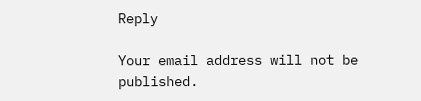Reply

Your email address will not be published.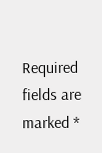Required fields are marked *